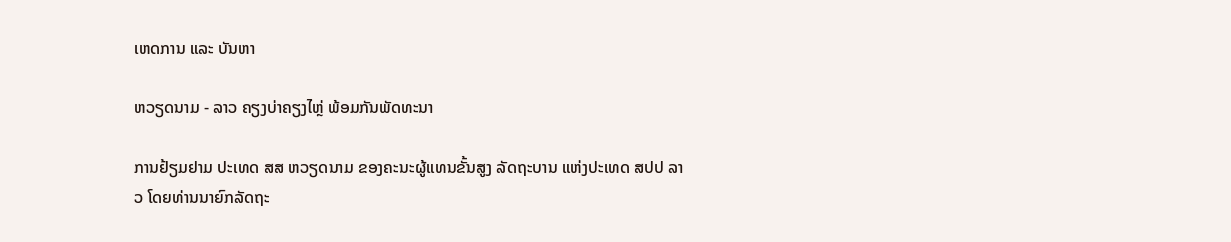ເຫດການ ແລະ ບັນຫາ

ຫວຽດນາມ - ລາວ ຄຽງບ່າຄຽງໄຫຼ່ ພ້ອມກັນພັດທະນາ

ການຢ້ຽມຢາມ ປະເທດ ສສ ຫວຽດນາມ ຂອງຄະນະຜູ້ແທນຂັ້ນສູງ ລັດຖະບານ ແຫ່ງປະເທດ ສປປ ລາວ ໂດຍທ່ານນາຍົກລັດຖະ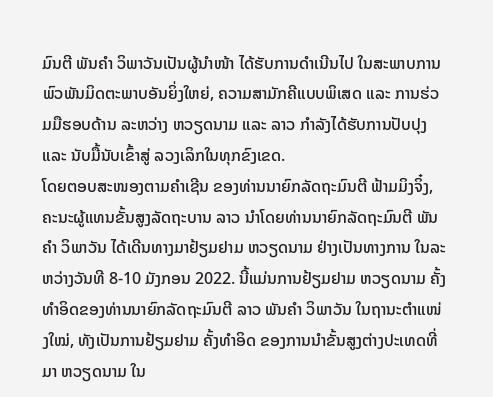ມົນຕີ ພັນຄຳ ວິພາວັນເປັນຜູ້ນຳໜ້າ ໄດ້ຮັບການດຳເນີນໄປ ໃນສະພາບການພົວພັນມິດຕະພາບອັນຍິ່ງໃຫຍ່, ຄວາມສາມັກຄີແບບພິເສດ ແລະ ການຮ່ວມມືຮອບດ້ານ ລະຫວ່າງ ຫວຽດນາມ ແລະ ລາວ ກຳລັງໄດ້ຮັບການປັບປຸງ ແລະ ນັບມື້ນັບເຂົ້າສູ່ ລວງເລິກໃນທຸກຂົງເຂດ.
ໂດຍຕອບສະໜອງຕາມຄຳເຊີນ ຂອງທ່ານນາຍົກລັດຖະມົນຕີ ຟ້າມມິງຈິ໋ງ, ຄະນະຜູ້ແທນຂັ້ນສູງລັດຖະບານ ລາວ ນຳໂດຍທ່ານນາຍົກລັດຖະມົນຕີ ພັນຄຳ ວິພາວັນ ໄດ້ເດີນທາງມາຢ້ຽມຢາມ ຫວຽດນາມ ຢ່າງເປັນທາງການ ໃນລະຫວ່າງວັນທີ 8-10 ມັງກອນ 2022. ນີ້ແມ່ນການຢ້ຽມຢາມ ຫວຽດນາມ ຄັ້ງທຳອິດຂອງທ່ານນາຍົກລັດຖະມົນຕີ ລາວ ພັນຄຳ ວິພາວັນ ໃນຖານະຕຳແໜ່ງໃໝ່, ທັງເປັນການຢ້ຽມຢາມ ຄັ້ງທຳອິດ ຂອງການນຳຂັ້ນສູງຕ່າງປະເທດທີ່ມາ ຫວຽດນາມ ໃນ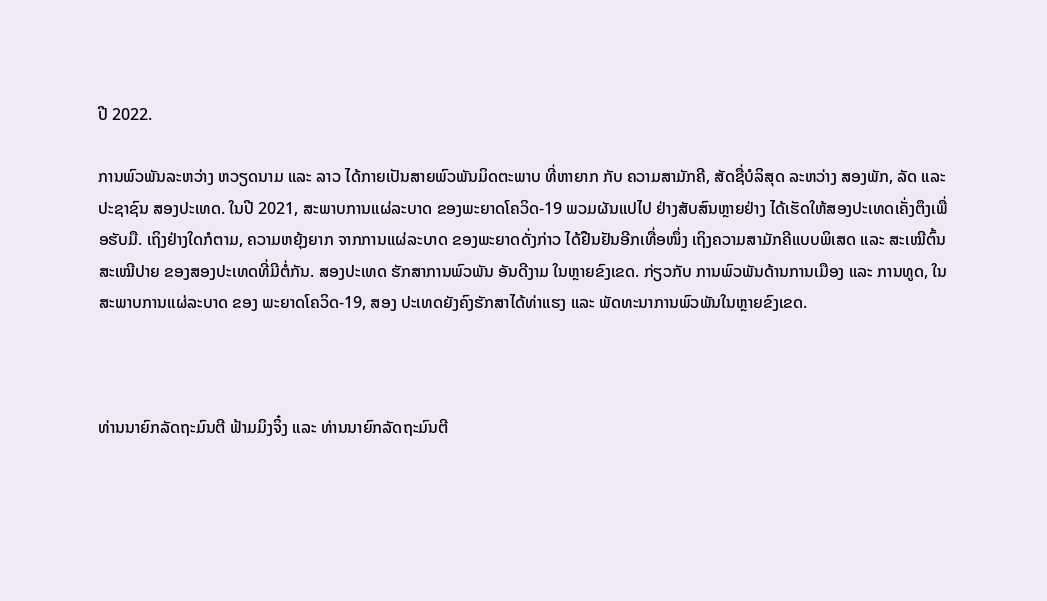ປີ 2022.

ການພົວພັນລະຫວ່າງ ຫວຽດນາມ ແລະ ລາວ ໄດ້ກາຍເປັນສາຍພົວພັນມິດຕະພາບ ທີ່ຫາຍາກ ກັບ ຄວາມສາມັກຄີ, ສັດຊື່ບໍລິສຸດ ລະຫວ່າງ ສອງພັກ, ລັດ ແລະ ປະຊາຊົນ ສອງປະເທດ. ໃນປີ 2021, ສະພາບການແຜ່ລະບາດ ຂອງພະຍາດໂຄວິດ-19 ພວມຜັນແປໄປ ຢ່າງສັບສົນຫຼາຍຢ່າງ ໄດ້ເຮັດໃຫ້ສອງປະເທດເຄັ່ງຕຶງເພື່ອຮັບມື. ເຖິງຢ່າງໃດກໍຕາມ, ຄວາມຫຍຸ້ງຍາກ ຈາກການແຜ່ລະບາດ ຂອງພະຍາດດັ່ງກ່າວ ໄດ້ຢືນຢັນອີກເທື່ອໜຶ່ງ ເຖິງຄວາມສາມັກຄີແບບພິເສດ ແລະ ສະເໝີຕົ້ນສະເໝີປາຍ ຂອງສອງປະເທດທີ່ມີຕໍ່ກັນ. ສອງປະເທດ ຮັກສາການພົວພັນ ອັນດີງາມ ໃນຫຼາຍຂົງເຂດ. ກ່ຽວກັບ ການພົວພັນດ້ານການເມືອງ ແລະ ການທູດ, ໃນສະພາບການແຜ່ລະບາດ ຂອງ ພະຍາດໂຄວິດ-19, ສອງ ປະເທດຍັງຄົງຮັກສາໄດ້ທ່າແຮງ ແລະ ພັດທະນາການພົວພັນໃນຫຼາຍຂົງເຂດ.



ທ່ານນາຍົກລັດຖະມົນຕີ ຟ້າມມິງຈິ໋ງ ແລະ ທ່ານນາຍົກລັດຖະມົນຕີ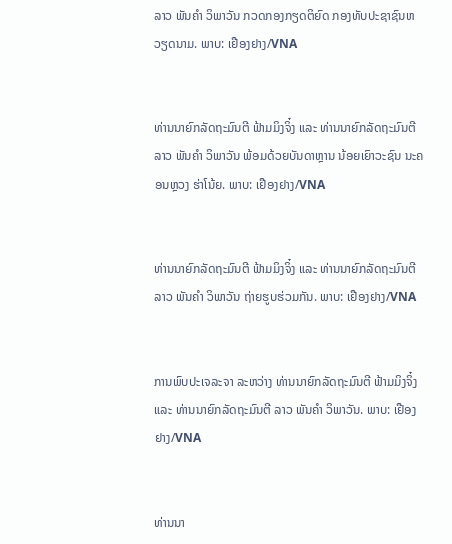ລາວ ພັນຄຳ ວິພາວັນ ກວດກອງກຽດຕິຍົດ ກອງທັບປະຊາຊົນຫວຽດນາມ. ພາບ: ເຢືອງຢາງ/VNA


ທ່ານນາຍົກລັດຖະມົນຕີ ຟ້າມມິງຈິ໋ງ ແລະ ທ່ານນາຍົກລັດຖະມົນຕີ ລາວ ພັນຄຳ ວິພາວັນ ພ້ອມດ້ວຍບັນດາຫຼານ ນ້ອຍເຍົາວະຊົນ ນະຄອນຫຼວງ ຮ່າໂນ້ຍ. ພາບ: ເຢືອງຢາງ/VNA


ທ່ານນາຍົກລັດຖະມົນຕີ ຟ້າມມິງຈິ໋ງ ແລະ ທ່ານນາຍົກລັດຖະມົນຕີ ລາວ ພັນຄຳ ວິພາວັນ ຖ່າຍຮູບຮ່ວມກັນ. ພາບ: ເຢືອງຢາງ/VNA


ການພົບປະເຈລະຈາ ລະຫວ່າງ ທ່ານນາຍົກລັດຖະມົນຕີ ຟ້າມມິງຈິ໋ງ ແລະ ທ່ານນາຍົກລັດຖະມົນຕີ ລາວ ພັນຄຳ ວິພາວັນ. ພາບ: ເຢືອງຢາງ/VNA


ທ່ານນາ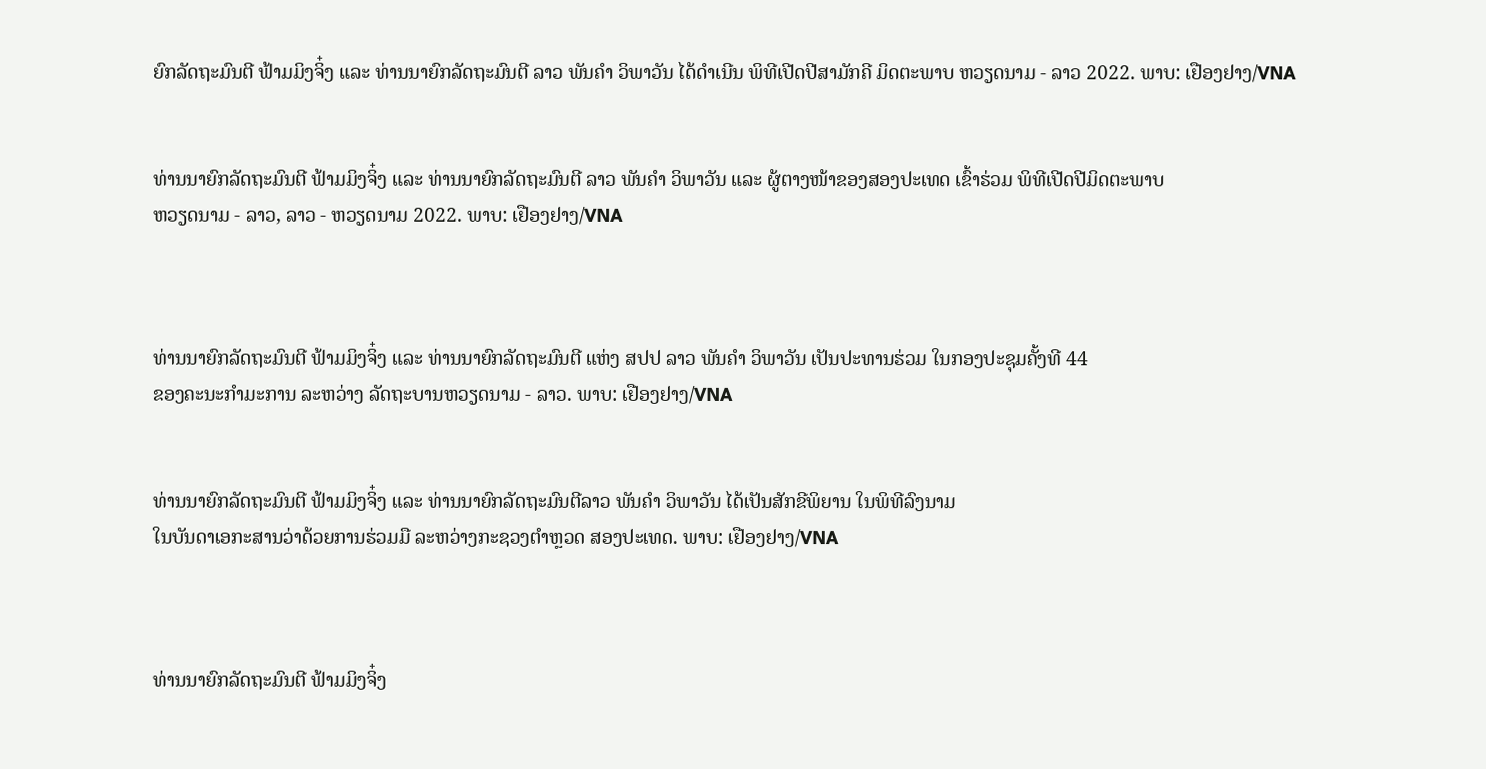ຍົກລັດຖະມົນຕີ ຟ້າມມິງຈິ໋ງ ແລະ ທ່ານນາຍົກລັດຖະມົນຕີ ລາວ ພັນຄຳ ວິພາວັນ ໄດ້ດຳເນີນ ພິທີເປີດປີສາມັກຄີ ມິດຕະພາບ ຫວຽດນາມ - ລາວ 2022. ພາບ: ເຢືອງຢາງ/VNA


ທ່ານນາຍົກລັດຖະມົນຕີ ຟ້າມມິງຈິ໋ງ ແລະ ທ່ານນາຍົກລັດຖະມົນຕີ ລາວ ພັນຄຳ ວິພາວັນ ແລະ ຜູ້ຕາງໜ້າຂອງສອງປະເທດ ເຂົ້າຮ່ວມ ພິທີເປີດປີມິດຕະພາບ
ຫວຽດນາມ - ລາວ, ລາວ - ຫວຽດນາມ 2022. ພາບ: ເຢືອງຢາງ/VNA



ທ່ານນາຍົກລັດຖະມົນຕີ ຟ້າມມິງຈິ໋ງ ແລະ ທ່ານນາຍົກລັດຖະມົນຕີ ແຫ່ງ ສປປ ລາວ ພັນຄຳ ວິພາວັນ ເປັນປະທານຮ່ວມ ໃນກອງປະຊຸມຄັ້ງທີ 44
ຂອງຄະນະກຳມະການ ລະຫວ່າງ ລັດຖະບານຫວຽດນາມ - ລາວ. ພາບ: ເຢືອງຢາງ/VNA


ທ່ານນາຍົກລັດຖະມົນຕີ ຟ້າມມິງຈິ໋ງ ແລະ ທ່ານນາຍົກລັດຖະມົນຕີລາວ ພັນຄຳ ວິພາວັນ ໄດ້ເປັນສັກຂີພິຍານ ໃນພິທີລົງນາມ
ໃນບັນດາເອກະສານວ່າດ້ວຍການຮ່ວມມື ລະຫວ່າງກະຊວງຕຳຫຼວດ ສອງປະເທດ. ພາບ: ເຢືອງຢາງ/VNA



ທ່ານນາຍົກລັດຖະມົນຕີ ຟ້າມມິງຈິ໋ງ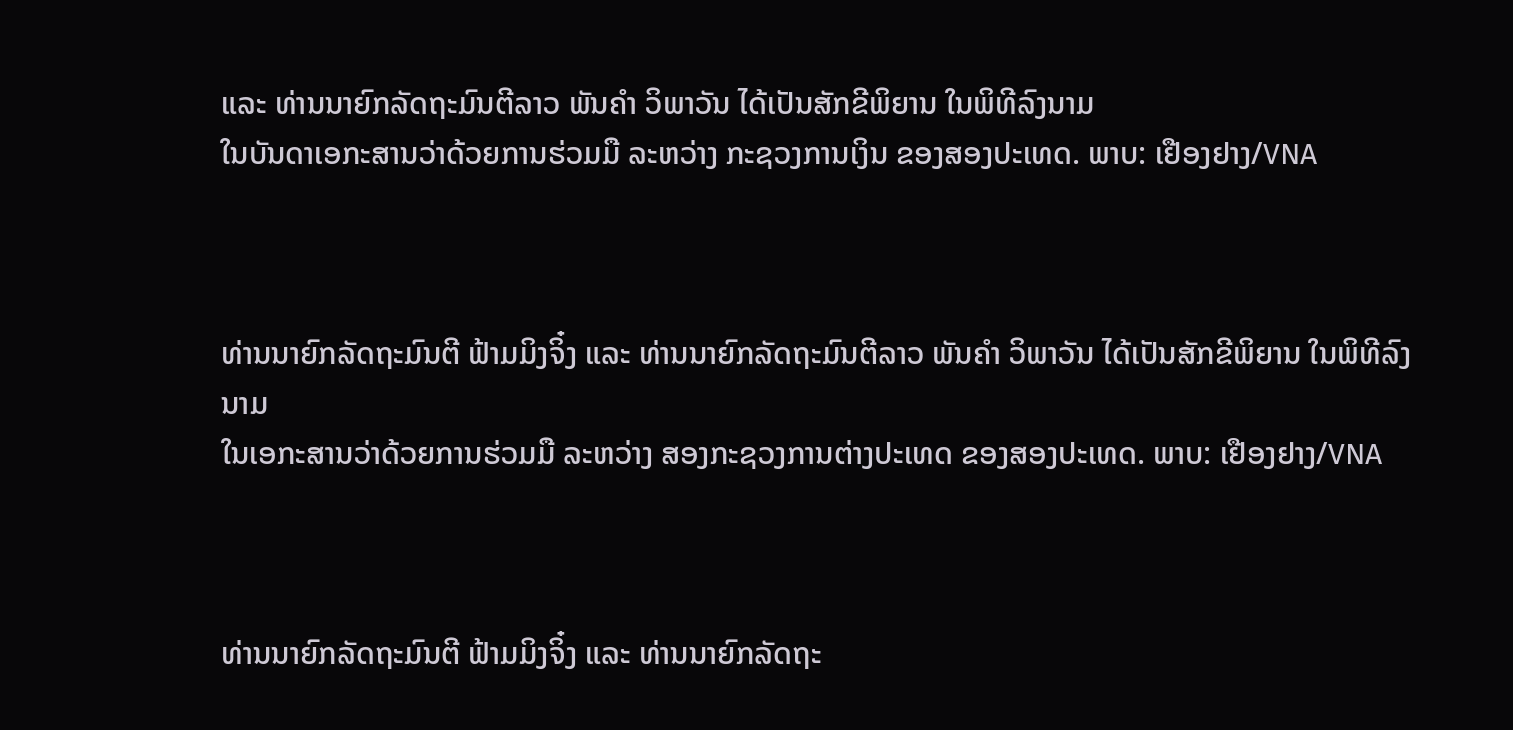ແລະ ທ່ານນາຍົກລັດຖະມົນຕີລາວ ພັນຄຳ ວິພາວັນ ໄດ້ເປັນສັກຂີພິຍານ ໃນພິທີລົງນາມ
ໃນບັນດາເອກະສານວ່າດ້ວຍການຮ່ວມມື ລະຫວ່າງ ກະຊວງການເງິນ ຂອງສອງປະເທດ. ພາບ: ເຢືອງຢາງ/VNA



ທ່ານນາຍົກລັດຖະມົນຕີ ຟ້າມມິງຈິ໋ງ ແລະ ທ່ານນາຍົກລັດຖະມົນຕີລາວ ພັນຄຳ ວິພາວັນ ໄດ້ເປັນສັກຂີພິຍານ ໃນພິທີລົງນາມ
ໃນເອກະສານວ່າດ້ວຍການຮ່ວມມື ລະຫວ່າງ ສອງກະຊວງການຕ່າງປະເທດ ຂອງສອງປະເທດ. ພາບ: ເຢືອງຢາງ/VNA



ທ່ານນາຍົກລັດຖະມົນຕີ ຟ້າມມິງຈິ໋ງ ແລະ ທ່ານນາຍົກລັດຖະ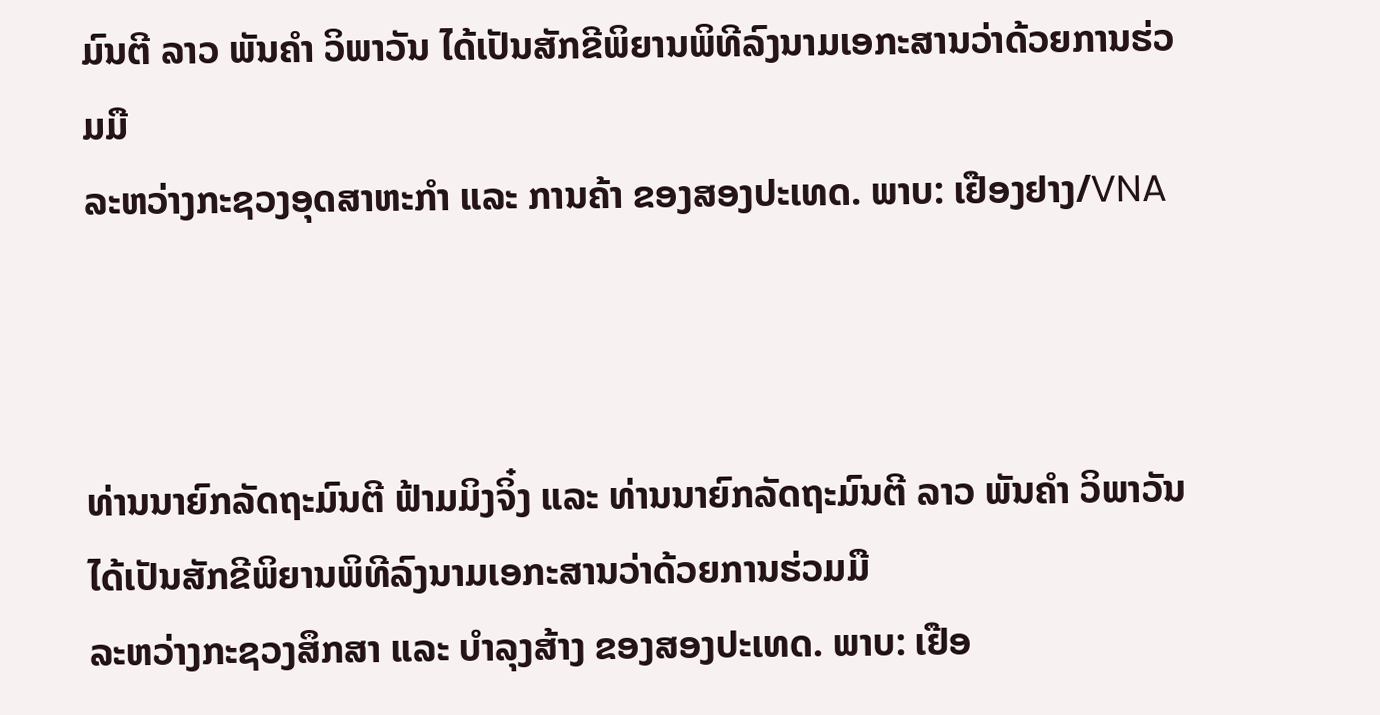ມົນຕີ ລາວ ພັນຄຳ ວິພາວັນ ໄດ້ເປັນສັກຂີພິຍານພິທີລົງນາມເອກະສານວ່າດ້ວຍການຮ່ວມມື
ລະຫວ່າງກະຊວງອຸດສາຫະກຳ ແລະ ການຄ້າ ຂອງສອງປະເທດ. ພາບ: ເຢືອງຢາງ/VNA



ທ່ານນາຍົກລັດຖະມົນຕີ ຟ້າມມິງຈິ໋ງ ແລະ ທ່ານນາຍົກລັດຖະມົນຕີ ລາວ ພັນຄຳ ວິພາວັນ ໄດ້ເປັນສັກຂີພິຍານພິທີລົງນາມເອກະສານວ່າດ້ວຍການຮ່ວມມື
ລະຫວ່າງກະຊວງສຶກສາ ແລະ ບຳລຸງສ້າງ ຂອງສອງປະເທດ. ພາບ: ເຢືອ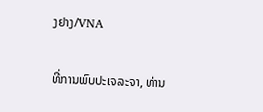ງຢາງ/VNA

ທີ່ການພົບປະເຈລະຈາ, ທ່ານ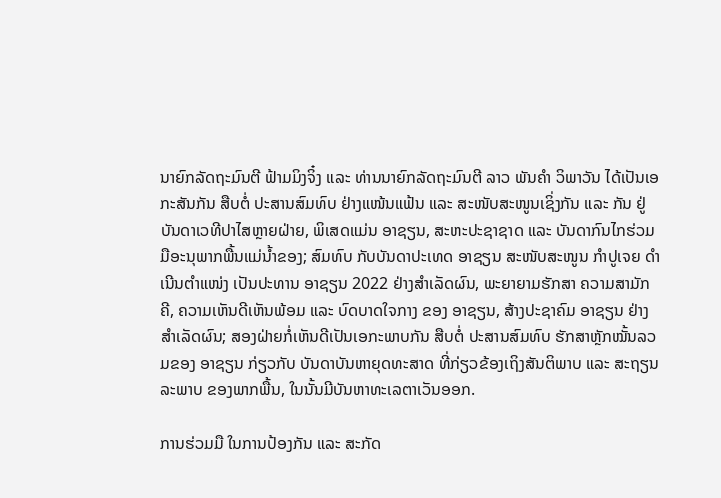ນາຍົກລັດຖະມົນຕີ ຟ້າມມິງຈິ໋ງ ແລະ ທ່ານນາຍົກລັດຖະມົນຕີ ລາວ ພັນຄຳ ວິພາວັນ ໄດ້ເປັນເອກະສັນກັນ ສືບຕໍ່ ປະສານສົມທົບ ຢ່າງແໜ້ນແຟ້ນ ແລະ ສະໜັບສະໜູນເຊິ່ງກັນ ແລະ ກັນ ຢູ່ບັນດາເວທີປາໄສຫຼາຍຝ່າຍ, ພິເສດແມ່ນ ອາຊຽນ, ສະຫະປະຊາຊາດ ແລະ ບັນດາກົນໄກຮ່ວມມືອະນຸພາກພື້ນແມ່ນ້ຳຂອງ; ສົມທົບ ກັບບັນດາປະເທດ ອາຊຽນ ສະໜັບສະໜູນ ກຳປູເຈຍ ດຳເນີນຕຳແໜ່ງ ເປັນປະທານ ອາຊຽນ 2022 ຢ່າງສຳເລັດຜົນ, ພະຍາຍາມຮັກສາ ຄວາມສາມັກຄີ, ຄວາມເຫັນດີເຫັນພ້ອມ ແລະ ບົດບາດໃຈກາງ ຂອງ ອາຊຽນ, ສ້າງປະຊາຄົມ ອາຊຽນ ຢ່າງສຳເລັດຜົນ; ສອງຝ່າຍກໍ່ເຫັນດີເປັນເອກະພາບກັນ ສືບຕໍ່ ປະສານສົມທົບ ຮັກສາຫຼັກໝັ້ນລວມຂອງ ອາຊຽນ ກ່ຽວກັບ ບັນດາບັນຫາຍຸດທະສາດ ທີ່ກ່ຽວຂ້ອງເຖິງສັນຕິພາບ ແລະ ສະຖຽນລະພາບ ຂອງພາກພື້ນ, ໃນນັ້ນມີບັນຫາທະເລຕາເວັນອອກ.

ການຮ່ວມມື ໃນການປ້ອງກັນ ແລະ ສະກັດ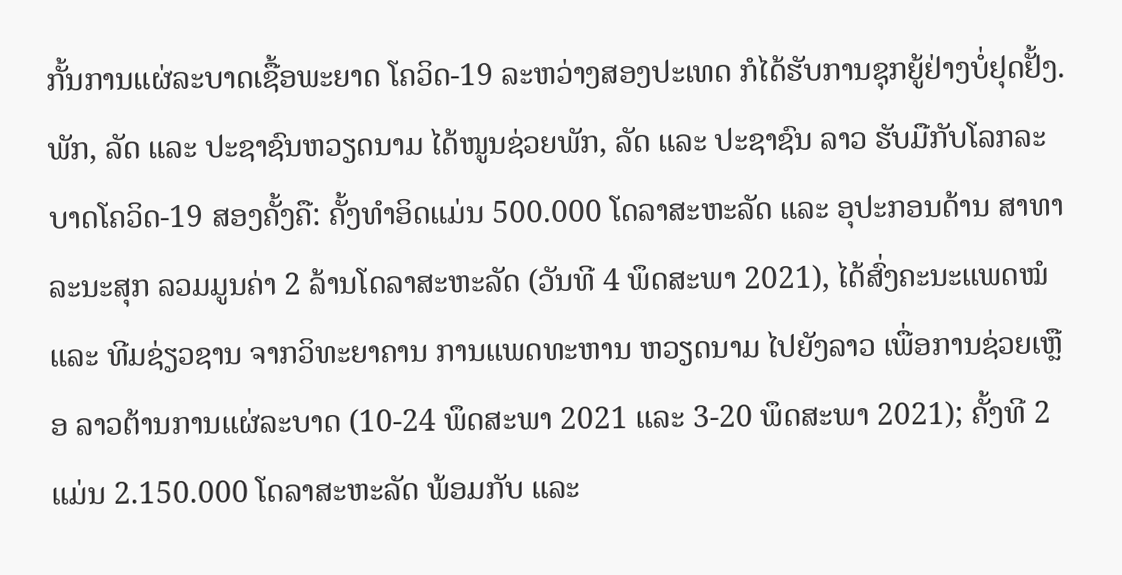ກັ້ນການແຜ່ລະບາດເຊື້ອພະຍາດ ໂຄວິດ-19 ລະຫວ່າງສອງປະເທດ ກໍໄດ້ຮັບການຊຸກຍູ້ຢ່າງບໍ່ຢຸດຢັ້ງ. ພັກ, ລັດ ແລະ ປະຊາຊົນຫວຽດນາມ ໄດ້ໜູນຊ່ວຍພັກ, ລັດ ແລະ ປະຊາຊົນ ລາວ ຮັບມືກັບໂລກລະບາດໂຄວິດ-19 ສອງຄັ້ງຄື: ຄັ້ງທຳອິດແມ່ນ 500.000 ໂດລາສະຫະລັດ ແລະ ອຸປະກອນດ້ານ ສາທາລະນະສຸກ ລວມມູນຄ່າ 2 ລ້ານໂດລາສະຫະລັດ (ວັນທີ 4 ພຶດສະພາ 2021), ໄດ້ສົ່ງຄະນະແພດໝໍ ແລະ ທີມຊ່ຽວຊານ ຈາກວິທະຍາຄານ ການແພດທະຫານ ຫວຽດນາມ ໄປຍັງລາວ ເພື່ອການຊ່ວຍເຫຼືອ ລາວຕ້ານການແຜ່ລະບາດ (10-24 ພຶດສະພາ 2021 ແລະ 3-20 ພຶດສະພາ 2021); ຄັ້ງທີ 2 ແມ່ນ 2.150.000 ໂດລາສະຫະລັດ ພ້ອມກັບ ແລະ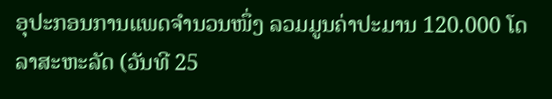ອຸປະກອນການແພດຈຳນວນໜຶ່ງ ລວມມູນຄ່າປະມານ 120.000 ໂດລາສະຫະລັດ (ວັນທີ 25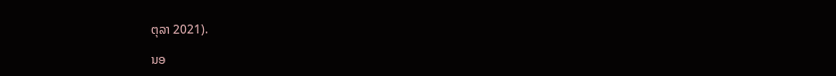ຕຸລາ 2021).

ນອ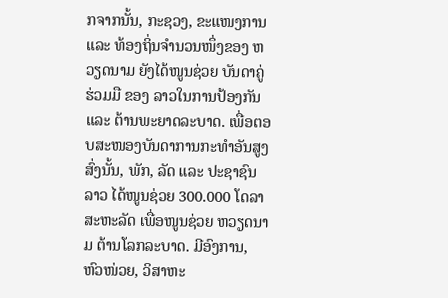ກຈາກນັ້ນ, ກະຊວງ, ຂະແໜງການ ແລະ ທ້ອງຖິ່ນຈຳນວນໜຶ່ງຂອງ ຫວຽດນາມ ຍັງໄດ້ໜູນຊ່ວຍ ບັນດາຄູ່ຮ່ວມມື ຂອງ ລາວໃນການປ້ອງກັນ ແລະ ຕ້ານພະຍາດລະບາດ. ເພື່ອຕອບສະໜອງບັນດາການກະທຳອັນສູງສົ່ງນັ້ນ, ພັກ, ລັດ ແລະ ປະຊາຊົນລາວ ໄດ້ໜູນຊ່ວຍ 300.000 ໂດລາສະຫະລັດ ເພື່ອໜູນຊ່ວຍ ຫວຽດນາມ ຕ້ານໂລກລະບາດ. ມີອົງການ, ຫົວໜ່ວຍ, ວິສາຫະ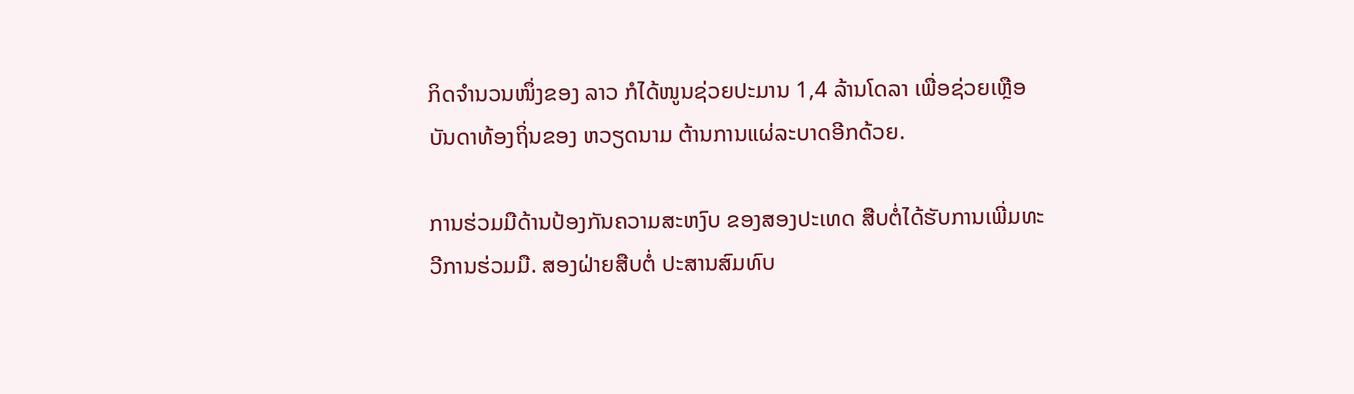ກິດຈຳນວນໜຶ່ງຂອງ ລາວ ກໍໄດ້ໜູນຊ່ວຍປະມານ 1,4 ລ້ານໂດລາ ເພື່ອຊ່ວຍເຫຼືອບັນດາທ້ອງຖິ່ນຂອງ ຫວຽດນາມ ຕ້ານການແຜ່ລະບາດອີກດ້ວຍ.

ການຮ່ວມມືດ້ານປ້ອງກັນຄວາມສະຫງົບ ຂອງສອງປະເທດ ສືບຕໍ່ໄດ້ຮັບການເພີ່ມທະວີການຮ່ວມມື. ສອງຝ່າຍສືບຕໍ່ ປະສານສົມທົບ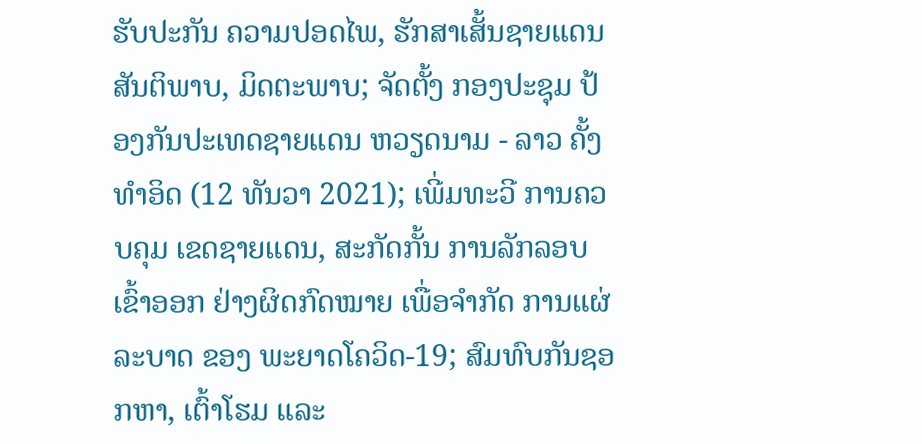ຮັບປະກັນ ຄວາມປອດໄພ, ຮັກສາເສັ້ນຊາຍແດນສັນຕິພາບ, ມິດຕະພາບ; ຈັດຕັ້ງ ກອງປະຊຸມ ປ້ອງກັນປະເທດຊາຍແດນ ຫວຽດນາມ - ລາວ ຄັ້ງທຳອິດ (12 ທັນວາ 2021); ເພີ່ມທະວີ ການຄວບຄຸມ ເຂດຊາຍແດນ, ສະກັດກັ້ນ ການລັກລອບເຂົ້າອອກ ຢ່າງຜິດກົດໝາຍ ເພື່ອຈຳກັດ ການແຜ່ລະບາດ ຂອງ ພະຍາດໂຄວິດ-19; ສົມທົບກັນຊອກຫາ, ເຕົ້າໂຮມ ແລະ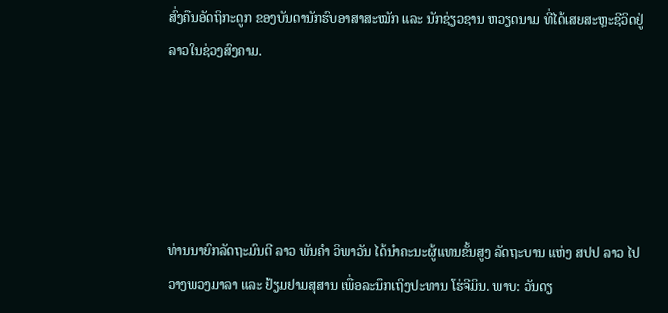ສົ່ງຄືນອັດຖິກະດູກ ຂອງບັນດານັກຮົບອາສາສະໝັກ ແລະ ນັກຊ່ຽວຊານ ຫວຽດນາມ ທີ່ໄດ້ເສຍສະຫຼະຊີວິດຢູ່ ລາວໃນຊ່ວງສົງຄາມ.





ທ່ານນາຍົກລັດຖະມົນຕີ ລາວ ພັນຄຳ ວິພາວັນ ໄດ້ນຳຄະນະຜູ້ແທນຂັ້ນສູງ ລັດຖະບານ ແຫ່ງ ສປປ ລາວ ໄປວາງພວງມາລາ ແລະ ຢ້ຽມຢາມສຸສານ ເພື່ອລະນຶກເຖິງປະທານ ໂຮ່ຈີມິນ. ພາບ: ວັນດຽ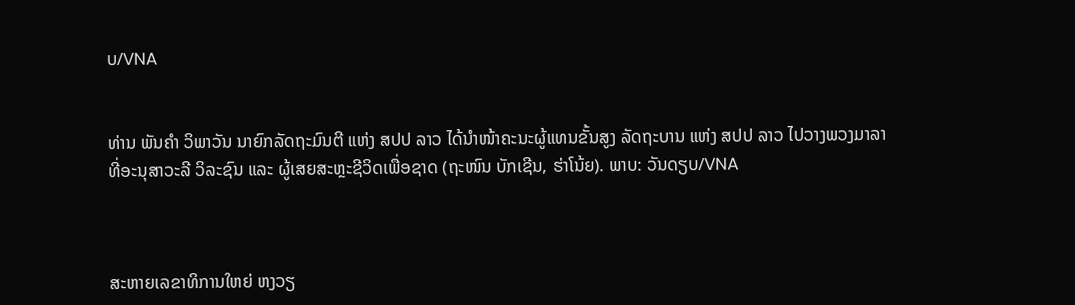ບ/VNA


ທ່ານ ພັນຄຳ ວິພາວັນ ນາຍົກລັດຖະມົນຕີ ແຫ່ງ ສປປ ລາວ ໄດ້ນຳໜ້າຄະນະຜູ້ແທນຂັ້ນສູງ ລັດຖະບານ ແຫ່ງ ສປປ ລາວ ໄປວາງພວງມາລາ
ທີ່ອະນຸສາວະລີ ວິລະຊົນ ແລະ ຜູ້ເສຍສະຫຼະຊີວິດເພື່ອຊາດ (ຖະໜົນ ບັກເຊີນ, ຮ່າໂນ້ຍ). ພາບ: ວັນດຽບ/VNA



ສະຫາຍເລຂາທິການໃຫຍ່ ຫງວຽ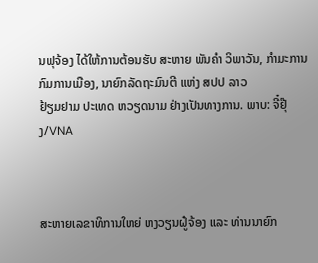ນຟຸຈ້ອງ ໄດ້ໃຫ້ການຕ້ອນຮັບ ສະຫາຍ ພັນຄຳ ວິພາວັນ, ກຳມະການກົມການເມືອງ, ນາຍົກລັດຖະມົນຕີ ແຫ່ງ ສປປ ລາວ
ຢ້ຽມຢາມ ປະເທດ ຫວຽດນາມ ຢ່າງເປັນທາງການ. ພາບ: ຈີ໋ຢຸ໊ງ/VNA



ສະຫາຍເລຂາທິການໃຫຍ່ ຫງວຽນຝູ໋ຈ້ອງ ແລະ ທ່ານນາຍົກ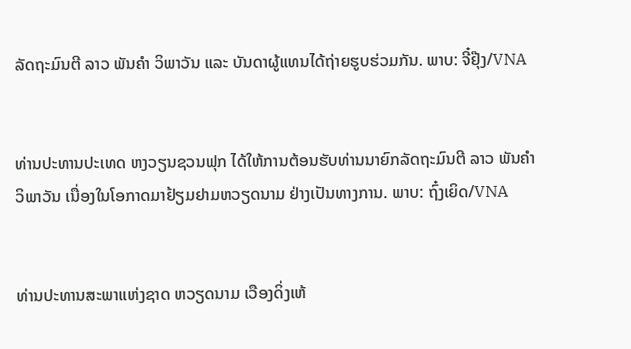ລັດຖະມົນຕີ ລາວ ພັນຄຳ ວິພາວັນ ແລະ ບັນດາຜູ້ແທນໄດ້ຖ່າຍຮູບຮ່ວມກັນ. ພາບ: ຈີ໋ຢຸ໊ງ/VNA


ທ່ານປະທານປະເທດ ຫງວຽນຊວນຟຸກ ໄດ້ໃຫ້ການຕ້ອນຮັບທ່ານນາຍົກລັດຖະມົນຕີ ລາວ ພັນຄຳ ວິພາວັນ ເນື່ອງໃນໂອກາດມາຢ້ຽມຢາມຫວຽດນາມ ຢ່າງເປັນທາງການ. ພາບ: ຖົ໋ງເຍິດ/VNA


ທ່ານປະທານສະພາແຫ່ງຊາດ ຫວຽດນາມ ເວືອງດິ່ງເຫ້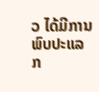ວ ໄດ້ມີການພົບປະແລກ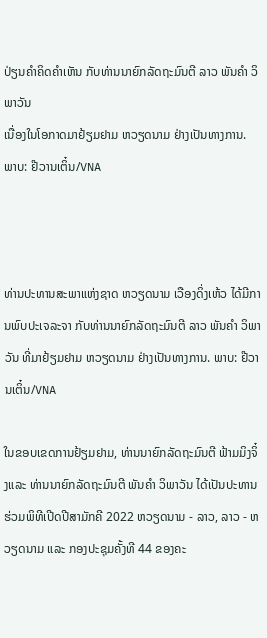ປ່ຽນຄຳຄິດຄຳເຫັນ ກັບທ່ານນາຍົກລັດຖະມົນຕີ ລາວ ພັນຄຳ ວິພາວັນ
ເນື່ອງໃນໂອກາດມາຢ້ຽມຢາມ ຫວຽດນາມ ຢ່າງເປັນທາງການ. ພາບ: ຢ໊ວານເຕິ໋ນ/VNA



ທ່ານປະທານສະພາແຫ່ງຊາດ ຫວຽດນາມ ເວືອງດິ່ງເຫ້ວ ໄດ້ມີການພົບປະເຈລະຈາ ກັບທ່ານນາຍົກລັດຖະມົນຕີ ລາວ ພັນຄຳ ວິພາວັນ ທີ່ມາຢ້ຽມຢາມ ຫວຽດນາມ ຢ່າງເປັນທາງການ. ພາບ: ຢ໊ວານເຕິ໋ນ/VNA

ໃນຂອບເຂດການຢ້ຽມຢາມ, ທ່ານນາຍົກລັດຖະມົນຕີ ຟ້າມມິງຈິ໋ງແລະ ທ່ານນາຍົກລັດຖະມົນຕີ ພັນຄຳ ວິພາວັນ ໄດ້ເປັນປະທານຮ່ວມພິທີເປີດປີສາມັກຄີ 2022 ຫວຽດນາມ - ລາວ, ລາວ - ຫວຽດນາມ ແລະ ກອງປະຊຸມຄັ້ງທີ 44 ຂອງຄະ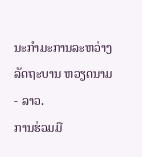ນະກຳມະການລະຫວ່າງລັດຖະບານ ຫວຽດນາມ - ລາວ.
ການຮ່ວມມື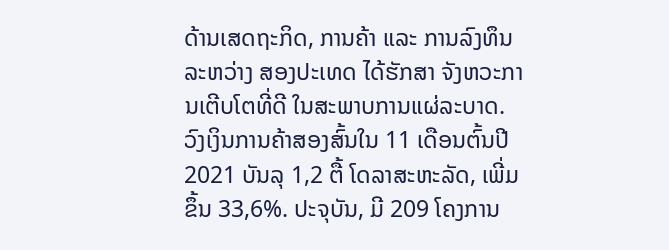ດ້ານເສດຖະກິດ, ການຄ້າ ແລະ ການລົງທຶນລະຫວ່າງ ສອງປະເທດ ໄດ້ຮັກສາ ຈັງຫວະການເຕີບໂຕທີ່ດີ ໃນສະພາບການແຜ່ລະບາດ. ວົງເງິນການຄ້າສອງສົ້ນໃນ 11 ເດືອນຕົ້ນປີ 2021 ບັນລຸ 1,2 ຕື້ ໂດລາສະຫະລັດ, ເພີ່ມຂຶ້ນ 33,6%. ປະຈຸບັນ, ມີ 209 ໂຄງການ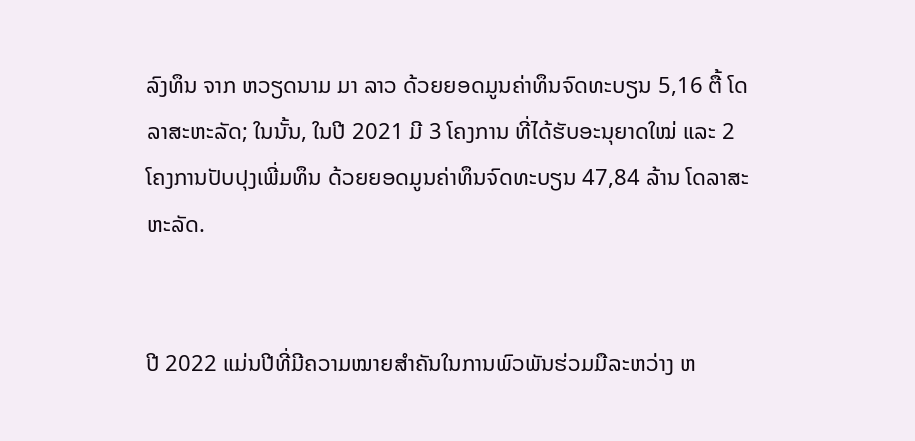ລົງທຶນ ຈາກ ຫວຽດນາມ ມາ ລາວ ດ້ວຍຍອດມູນຄ່າທຶນຈົດທະບຽນ 5,16 ຕື້ ໂດລາສະຫະລັດ; ໃນນັ້ນ, ໃນປີ 2021 ມີ 3 ໂຄງການ ທີ່ໄດ້ຮັບອະນຸຍາດໃໝ່ ແລະ 2 ໂຄງການປັບປຸງເພີ່ມທຶນ ດ້ວຍຍອດມູນຄ່າທຶນຈົດທະບຽນ 47,84 ລ້ານ ໂດລາສະຫະລັດ.


ປີ 2022 ແມ່ນປີທີ່ມີຄວາມໝາຍສຳຄັນໃນການພົວພັນຮ່ວມມືລະຫວ່າງ ຫ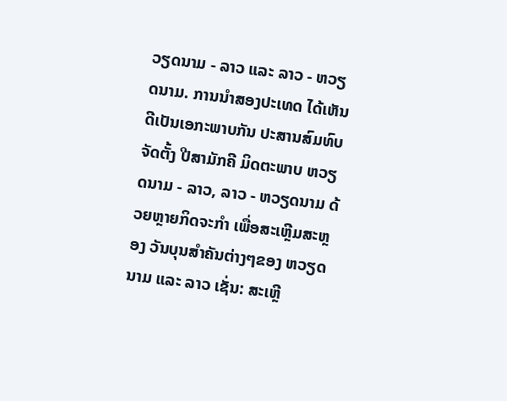ວຽດນາມ - ລາວ ແລະ ລາວ - ຫວຽດນາມ. ການນຳສອງປະເທດ ໄດ້ເຫັນດີເປັນເອກະພາບກັນ ປະສານສົມທົບ ຈັດຕັ້ງ ປີສາມັກຄີ ມິດຕະພາບ ຫວຽດນາມ - ລາວ, ລາວ - ຫວຽດນາມ ດ້ວຍຫຼາຍກິດຈະກຳ ເພື່ອສະເຫຼີມສະຫຼອງ ວັນບຸນສຳຄັນຕ່າງໆຂອງ ຫວຽດນາມ ແລະ ລາວ ເຊັ່ນ: ສະເຫຼີ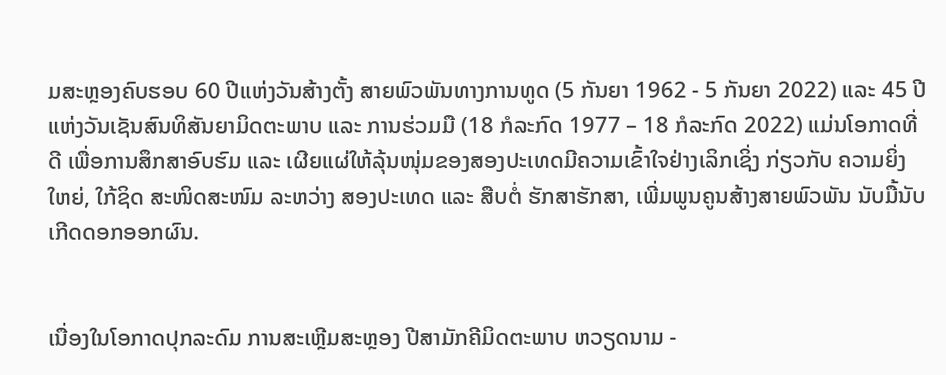ມສະຫຼອງຄົບຮອບ 60 ປີແຫ່ງວັນສ້າງຕັ້ງ ສາຍພົວພັນທາງການທູດ (5 ກັນຍາ 1962 - 5 ກັນຍາ 2022) ແລະ 45 ປີແຫ່ງວັນເຊັນສົນທິສັນຍາມິດຕະພາບ ແລະ ການຮ່ວມມື (18 ກໍລະກົດ 1977 – 18 ກໍລະກົດ 2022) ແມ່ນໂອກາດທີ່ດີ ເພື່ອການສຶກສາອົບຮົມ ແລະ ເຜີຍແຜ່ໃຫ້ລຸ້ນໜຸ່ມຂອງສອງປະເທດມີຄວາມເຂົ້າໃຈຢ່າງເລິກເຊິ່ງ ກ່ຽວກັບ ຄວາມຍິ່ງໃຫຍ່, ໃກ້ຊິດ ສະໜິດສະໜົມ ລະຫວ່າງ ສອງປະເທດ ແລະ ສືບຕໍ່ ຮັກສາຮັກສາ, ເພີ່ມພູນຄູນສ້າງສາຍພົວພັນ ນັບມື້ນັບ ເກີດດອກອອກຜົນ.


ເນື່ອງໃນໂອກາດປຸກລະດົມ ການສະເຫຼີມສະຫຼອງ ປີສາມັກຄີມິດຕະພາບ ຫວຽດນາມ -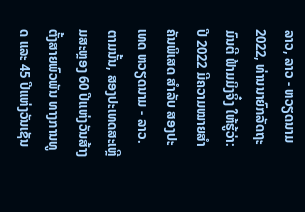ລາວ, ລາວ - ຫວຽດນາມ 2022, ທ່ານນາຍົກລັດຖະມົນຕີ ຟ້າມມິງຈິ໋ງ ໃຫ້ຮູ້ວ່າ: ປີ 2022 ມີຄວາມໝາຍສຳຄັນພິເສດ ສຳລັບ ສອງປະເທດ ຫວຽດນາມ - ລາວ. ຕາມນັ້ນ, ສອງປະເທດສະເຫຼີມສະຫຼອງ 60 ປີແຫ່ງວັນສ້າງຕັ້ງສາຍພົວພັນ ທາງການທູດ ແລະ 45 ປີແຫ່ງວັນເຊັນ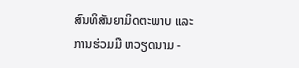ສົນທິສັນຍາມິດຕະພາບ ແລະ ການຮ່ວມມື ຫວຽດນາມ -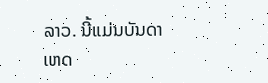ລາວ. ນີ້ແມ່ນບັນດາເຫດ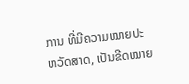ການ ທີ່ມີຄວາມໝາຍປະຫວັດສາດ, ເປັນຂີດໝາຍ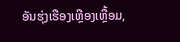ອັນຮຸ່ງເຮືອງເຫຼືອງເຫຼື້ອມ,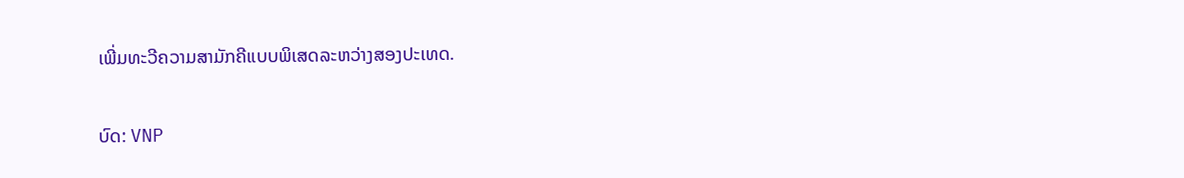ເພີ່ມທະວີຄວາມສາມັກຄີແບບພິເສດລະຫວ່າງສອງປະເທດ.

ບົດ: VNP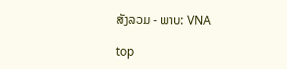ສັງລວມ - ພາບ: VNA

top